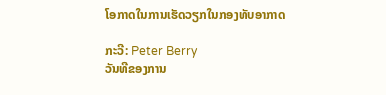ໂອກາດໃນການເຮັດວຽກໃນກອງທັບອາກາດ

ກະວີ: Peter Berry
ວັນທີຂອງການ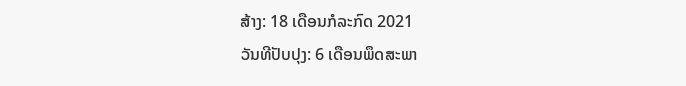ສ້າງ: 18 ເດືອນກໍລະກົດ 2021
ວັນທີປັບປຸງ: 6 ເດືອນພຶດສະພາ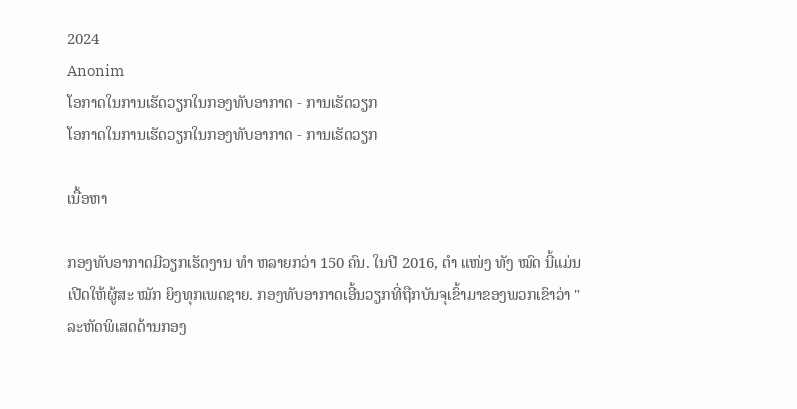2024
Anonim
ໂອກາດໃນການເຮັດວຽກໃນກອງທັບອາກາດ - ການເຮັດວຽກ
ໂອກາດໃນການເຮັດວຽກໃນກອງທັບອາກາດ - ການເຮັດວຽກ

ເນື້ອຫາ

ກອງທັບອາກາດມີວຽກເຮັດງານ ທຳ ຫລາຍກວ່າ 150 ຄົນ. ໃນປີ 2016, ຕຳ ແໜ່ງ ທັງ ໝົດ ນີ້ແມ່ນເປີດໃຫ້ຜູ້ສະ ໝັກ ຍິງທຸກເພດຊາຍ. ກອງທັບອາກາດເອີ້ນວຽກທີ່ຖືກບັນຈຸເຂົ້າມາຂອງພວກເຂົາວ່າ "ລະຫັດພິເສດດ້ານກອງ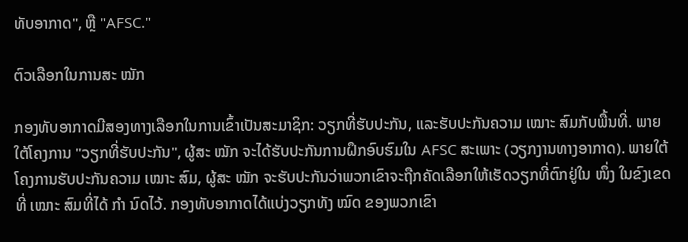ທັບອາກາດ", ຫຼື "AFSC."

ຕົວເລືອກໃນການສະ ໝັກ

ກອງທັບອາກາດມີສອງທາງເລືອກໃນການເຂົ້າເປັນສະມາຊິກ: ວຽກທີ່ຮັບປະກັນ, ແລະຮັບປະກັນຄວາມ ເໝາະ ສົມກັບພື້ນທີ່. ພາຍໃຕ້ໂຄງການ "ວຽກທີ່ຮັບປະກັນ", ຜູ້ສະ ໝັກ ຈະໄດ້ຮັບປະກັນການຝຶກອົບຮົມໃນ AFSC ສະເພາະ (ວຽກງານທາງອາກາດ). ພາຍໃຕ້ໂຄງການຮັບປະກັນຄວາມ ເໝາະ ສົມ, ຜູ້ສະ ໝັກ ຈະຮັບປະກັນວ່າພວກເຂົາຈະຖືກຄັດເລືອກໃຫ້ເຮັດວຽກທີ່ຕົກຢູ່ໃນ ໜຶ່ງ ໃນຂົງເຂດທີ່ ເໝາະ ສົມທີ່ໄດ້ ກຳ ນົດໄວ້. ກອງທັບອາກາດໄດ້ແບ່ງວຽກທັງ ໝົດ ຂອງພວກເຂົາ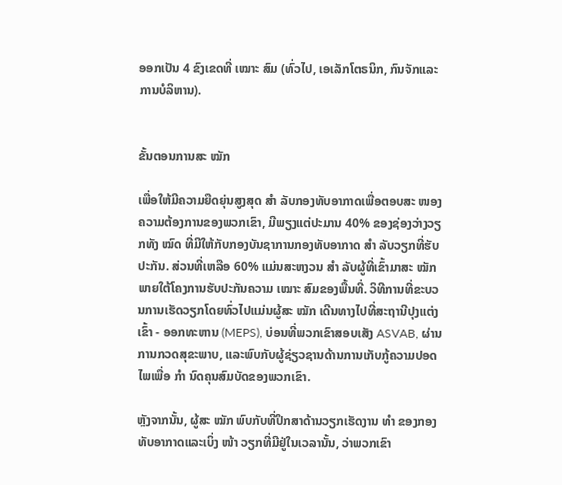ອອກເປັນ 4 ຂົງເຂດທີ່ ເໝາະ ສົມ (ທົ່ວໄປ, ເອເລັກໂຕຣນິກ, ກົນຈັກແລະການບໍລິຫານ).


ຂັ້ນຕອນການສະ ໝັກ

ເພື່ອໃຫ້ມີຄວາມຍືດຍຸ່ນສູງສຸດ ສຳ ລັບກອງທັບອາກາດເພື່ອຕອບສະ ໜອງ ຄວາມຕ້ອງການຂອງພວກເຂົາ, ມີພຽງແຕ່ປະມານ 40% ຂອງຊ່ອງວ່າງວຽກທັງ ໝົດ ທີ່ມີໃຫ້ກັບກອງບັນຊາການກອງທັບອາກາດ ສຳ ລັບວຽກທີ່ຮັບປະກັນ. ສ່ວນທີ່ເຫລືອ 60% ແມ່ນສະຫງວນ ສຳ ລັບຜູ້ທີ່ເຂົ້າມາສະ ໝັກ ພາຍໃຕ້ໂຄງການຮັບປະກັນຄວາມ ເໝາະ ສົມຂອງພື້ນທີ່. ວິທີການທີ່ຂະບວນການເຮັດວຽກໂດຍທົ່ວໄປແມ່ນຜູ້ສະ ໝັກ ເດີນທາງໄປທີ່ສະຖານີປຸງແຕ່ງເຂົ້າ - ອອກທະຫານ (MEPS), ບ່ອນທີ່ພວກເຂົາສອບເສັງ ASVAB, ຜ່ານການກວດສຸຂະພາບ, ແລະພົບກັບຜູ້ຊ່ຽວຊານດ້ານການເກັບກູ້ຄວາມປອດໄພເພື່ອ ກຳ ນົດຄຸນສົມບັດຂອງພວກເຂົາ.

ຫຼັງຈາກນັ້ນ, ຜູ້ສະ ໝັກ ພົບກັບທີ່ປຶກສາດ້ານວຽກເຮັດງານ ທຳ ຂອງກອງທັບອາກາດແລະເບິ່ງ ໜ້າ ວຽກທີ່ມີຢູ່ໃນເວລານັ້ນ, ວ່າພວກເຂົາ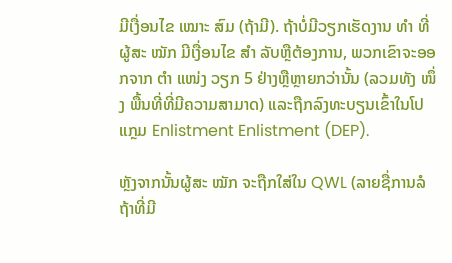ມີເງື່ອນໄຂ ເໝາະ ສົມ (ຖ້າມີ). ຖ້າບໍ່ມີວຽກເຮັດງານ ທຳ ທີ່ຜູ້ສະ ໝັກ ມີເງື່ອນໄຂ ສຳ ລັບຫຼືຕ້ອງການ, ພວກເຂົາຈະອອກຈາກ ຕຳ ແໜ່ງ ວຽກ 5 ຢ່າງຫຼືຫຼາຍກວ່ານັ້ນ (ລວມທັງ ໜຶ່ງ ພື້ນທີ່ທີ່ມີຄວາມສາມາດ) ແລະຖືກລົງທະບຽນເຂົ້າໃນໂປແກຼມ Enlistment Enlistment (DEP).

ຫຼັງຈາກນັ້ນຜູ້ສະ ໝັກ ຈະຖືກໃສ່ໃນ QWL (ລາຍຊື່ການລໍຖ້າທີ່ມີ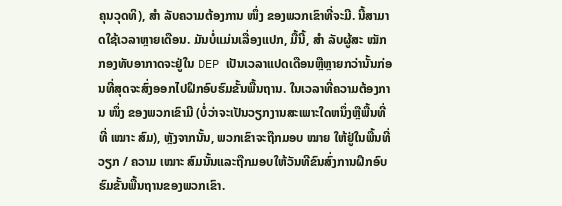ຄຸນວຸດທິ), ສຳ ລັບຄວາມຕ້ອງການ ໜຶ່ງ ຂອງພວກເຂົາທີ່ຈະມີ. ນີ້ສາມາດໃຊ້ເວລາຫຼາຍເດືອນ. ມັນບໍ່ແມ່ນເລື່ອງແປກ, ມື້ນີ້, ສຳ ລັບຜູ້ສະ ໝັກ ກອງທັບອາກາດຈະຢູ່ໃນ DEP ເປັນເວລາແປດເດືອນຫຼືຫຼາຍກວ່ານັ້ນກ່ອນທີ່ສຸດຈະສົ່ງອອກໄປຝຶກອົບຮົມຂັ້ນພື້ນຖານ. ໃນເວລາທີ່ຄວາມຕ້ອງການ ໜຶ່ງ ຂອງພວກເຂົາມີ (ບໍ່ວ່າຈະເປັນວຽກງານສະເພາະໃດຫນຶ່ງຫຼືພື້ນທີ່ທີ່ ເໝາະ ສົມ), ຫຼັງຈາກນັ້ນ, ພວກເຂົາຈະຖືກມອບ ໝາຍ ໃຫ້ຢູ່ໃນພື້ນທີ່ວຽກ / ຄວາມ ເໝາະ ສົມນັ້ນແລະຖືກມອບໃຫ້ວັນທີຂົນສົ່ງການຝຶກອົບຮົມຂັ້ນພື້ນຖານຂອງພວກເຂົາ.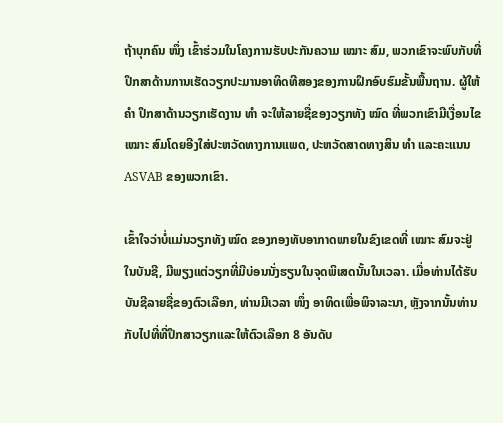ຖ້າບຸກຄົນ ໜຶ່ງ ເຂົ້າຮ່ວມໃນໂຄງການຮັບປະກັນຄວາມ ເໝາະ ສົມ, ພວກເຂົາຈະພົບກັບທີ່ປຶກສາດ້ານການເຮັດວຽກປະມານອາທິດທີສອງຂອງການຝຶກອົບຮົມຂັ້ນພື້ນຖານ. ຜູ້ໃຫ້ ຄຳ ປຶກສາດ້ານວຽກເຮັດງານ ທຳ ຈະໃຫ້ລາຍຊື່ຂອງວຽກທັງ ໝົດ ທີ່ພວກເຂົາມີເງື່ອນໄຂ ເໝາະ ສົມໂດຍອີງໃສ່ປະຫວັດທາງການແພດ, ປະຫວັດສາດທາງສິນ ທຳ ແລະຄະແນນ ASVAB ຂອງພວກເຂົາ.

ເຂົ້າໃຈວ່າບໍ່ແມ່ນວຽກທັງ ໝົດ ຂອງກອງທັບອາກາດພາຍໃນຂົງເຂດທີ່ ເໝາະ ສົມຈະຢູ່ໃນບັນຊີ, ມີພຽງແຕ່ວຽກທີ່ມີບ່ອນນັ່ງຮຽນໃນຈຸດພິເສດນັ້ນໃນເວລາ. ເມື່ອທ່ານໄດ້ຮັບບັນຊີລາຍຊື່ຂອງຕົວເລືອກ, ທ່ານມີເວລາ ໜຶ່ງ ອາທິດເພື່ອພິຈາລະນາ, ຫຼັງຈາກນັ້ນທ່ານກັບໄປທີ່ທີ່ປຶກສາວຽກແລະໃຫ້ຕົວເລືອກ 8 ອັນດັບ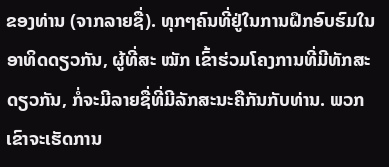ຂອງທ່ານ (ຈາກລາຍຊື່). ທຸກໆຄົນທີ່ຢູ່ໃນການຝຶກອົບຮົມໃນອາທິດດຽວກັນ, ຜູ້ທີ່ສະ ໝັກ ເຂົ້າຮ່ວມໂຄງການທີ່ມີທັກສະດຽວກັນ, ກໍ່ຈະມີລາຍຊື່ທີ່ມີລັກສະນະຄືກັນກັບທ່ານ. ພວກເຂົາຈະເຮັດການ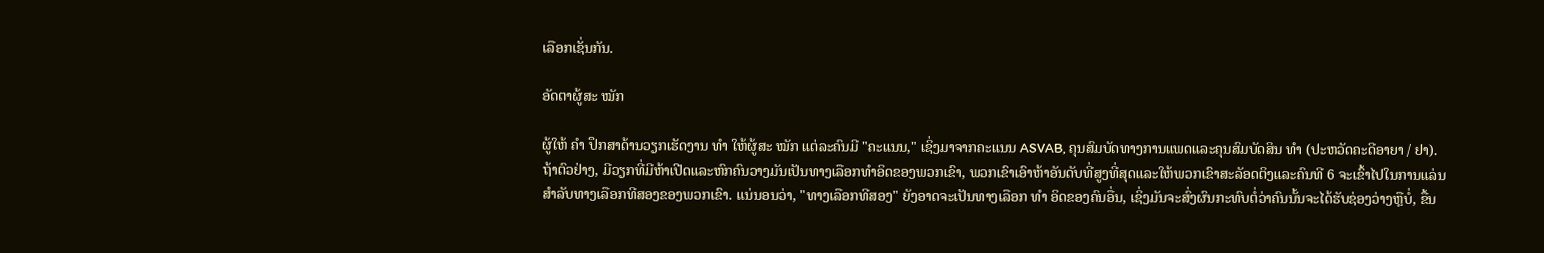ເລືອກເຊັ່ນກັນ.

ອັດຕາຜູ້ສະ ໝັກ

ຜູ້ໃຫ້ ຄຳ ປຶກສາດ້ານວຽກເຮັດງານ ທຳ ໃຫ້ຜູ້ສະ ໝັກ ແຕ່ລະຄົນມີ "ຄະແນນ," ເຊິ່ງມາຈາກຄະແນນ ASVAB, ຄຸນສົມບັດທາງການແພດແລະຄຸນສົມບັດສິນ ທຳ (ປະຫວັດຄະດີອາຍາ / ຢາ). ຖ້າຕົວຢ່າງ, ມີວຽກທີ່ມີຫ້າເປີດແລະຫົກຄົນວາງມັນເປັນທາງເລືອກທໍາອິດຂອງພວກເຂົາ, ພວກເຂົາເອົາຫ້າອັນດັບທີ່ສູງທີ່ສຸດແລະໃຫ້ພວກເຂົາສະລັອດຕິງແລະຄົນທີ 6 ຈະເຂົ້າໄປໃນການແລ່ນສໍາລັບທາງເລືອກທີສອງຂອງພວກເຂົາ. ແນ່ນອນວ່າ, "ທາງເລືອກທີສອງ" ຍັງອາດຈະເປັນທາງເລືອກ ທຳ ອິດຂອງຄົນອື່ນ, ເຊິ່ງມັນຈະສົ່ງຜົນກະທົບຕໍ່ວ່າຄົນນັ້ນຈະໄດ້ຮັບຊ່ອງວ່າງຫຼືບໍ່, ຂື້ນ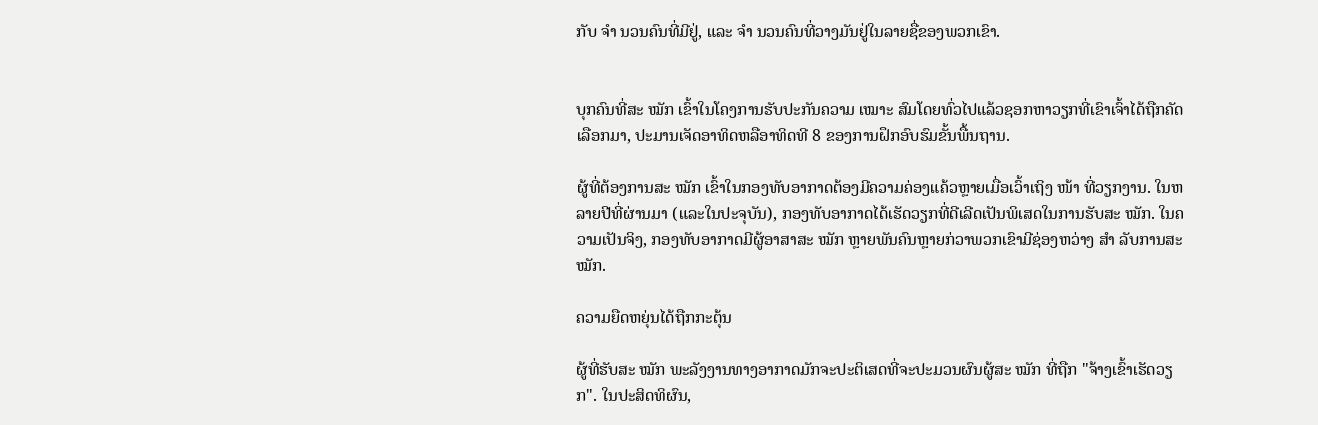ກັບ ຈຳ ນວນຄົນທີ່ມີຢູ່, ແລະ ຈຳ ນວນຄົນທີ່ວາງມັນຢູ່ໃນລາຍຊື່ຂອງພວກເຂົາ.


ບຸກຄົນທີ່ສະ ໝັກ ເຂົ້າໃນໂຄງການຮັບປະກັນຄວາມ ເໝາະ ສົມໂດຍທົ່ວໄປແລ້ວຊອກຫາວຽກທີ່ເຂົາເຈົ້າໄດ້ຖືກຄັດເລືອກມາ, ປະມານເຈັດອາທິດຫລືອາທິດທີ 8 ຂອງການຝຶກອົບຮົມຂັ້ນພື້ນຖານ.

ຜູ້ທີ່ຕ້ອງການສະ ໝັກ ເຂົ້າໃນກອງທັບອາກາດຕ້ອງມີຄວາມຄ່ອງແຄ້ວຫຼາຍເມື່ອເວົ້າເຖິງ ໜ້າ ທີ່ວຽກງານ. ໃນຫລາຍປີທີ່ຜ່ານມາ (ແລະໃນປະຈຸບັນ), ກອງທັບອາກາດໄດ້ເຮັດວຽກທີ່ດີເລີດເປັນພິເສດໃນການຮັບສະ ໝັກ. ໃນຄວາມເປັນຈິງ, ກອງທັບອາກາດມີຜູ້ອາສາສະ ໝັກ ຫຼາຍພັນຄົນຫຼາຍກ່ວາພວກເຂົາມີຊ່ອງຫວ່າງ ສຳ ລັບການສະ ໝັກ.

ຄວາມຍືດຫຍຸ່ນໄດ້ຖືກກະຕຸ້ນ

ຜູ້ທີ່ຮັບສະ ໝັກ ພະລັງງານທາງອາກາດມັກຈະປະຕິເສດທີ່ຈະປະມວນຜົນຜູ້ສະ ໝັກ ທີ່ຖືກ "ຈ້າງເຂົ້າເຮັດວຽກ". ໃນປະສິດທິຜົນ,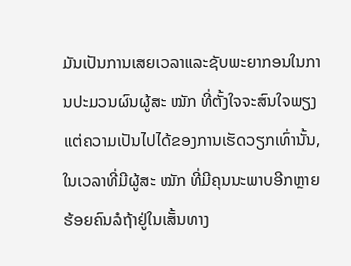ມັນເປັນການເສຍເວລາແລະຊັບພະຍາກອນໃນການປະມວນຜົນຜູ້ສະ ໝັກ ທີ່ຕັ້ງໃຈຈະສົນໃຈພຽງແຕ່ຄວາມເປັນໄປໄດ້ຂອງການເຮັດວຽກເທົ່ານັ້ນ, ໃນເວລາທີ່ມີຜູ້ສະ ໝັກ ທີ່ມີຄຸນນະພາບອີກຫຼາຍຮ້ອຍຄົນລໍຖ້າຢູ່ໃນເສັ້ນທາງ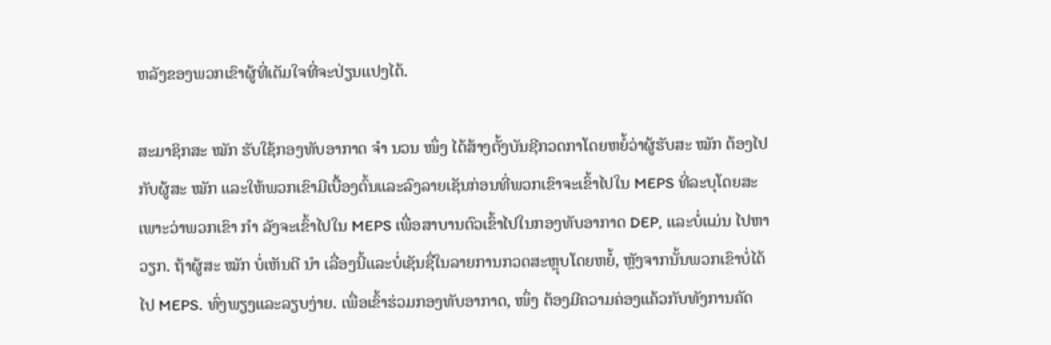ຫລັງຂອງພວກເຂົາຜູ້ທີ່ເຕັມໃຈທີ່ຈະປ່ຽນແປງໄດ້.

ສະມາຊິກສະ ໝັກ ຮັບໃຊ້ກອງທັບອາກາດ ຈຳ ນວນ ໜຶ່ງ ໄດ້ສ້າງຕັ້ງບັນຊີກວດກາໂດຍຫຍໍ້ວ່າຜູ້ຮັບສະ ໝັກ ຕ້ອງໄປກັບຜູ້ສະ ໝັກ ແລະໃຫ້ພວກເຂົາມີເບື້ອງຕົ້ນແລະລົງລາຍເຊັນກ່ອນທີ່ພວກເຂົາຈະເຂົ້າໄປໃນ MEPS ທີ່ລະບຸໂດຍສະເພາະວ່າພວກເຂົາ ກຳ ລັງຈະເຂົ້າໄປໃນ MEPS ເພື່ອສາບານຕົວເຂົ້າໄປໃນກອງທັບອາກາດ DEP, ແລະບໍ່ແມ່ນ ໄປຫາວຽກ. ຖ້າຜູ້ສະ ໝັກ ບໍ່ເຫັນດີ ນຳ ເລື່ອງນີ້ແລະບໍ່ເຊັນຊື່ໃນລາຍການກວດສະຫຼຸບໂດຍຫຍໍ້, ຫຼັງຈາກນັ້ນພວກເຂົາບໍ່ໄດ້ໄປ MEPS. ທົ່ງພຽງແລະລຽບງ່າຍ. ເພື່ອເຂົ້າຮ່ວມກອງທັບອາກາດ, ໜຶ່ງ ຕ້ອງມີຄວາມຄ່ອງແຄ້ວກັບທັງການຄັດ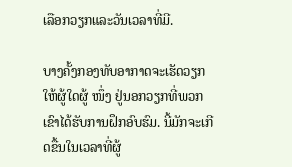ເລືອກວຽກແລະວັນເວລາທີ່ມີ.

ບາງຄັ້ງກອງທັບອາກາດຈະເຮັດວຽກໃຫ້ຜູ້ໃດຜູ້ ໜຶ່ງ ຢູ່ນອກວຽກທີ່ພວກເຂົາໄດ້ຮັບການຝຶກອົບຮົມ. ນີ້ມັກຈະເກີດຂື້ນໃນເວລາທີ່ຜູ້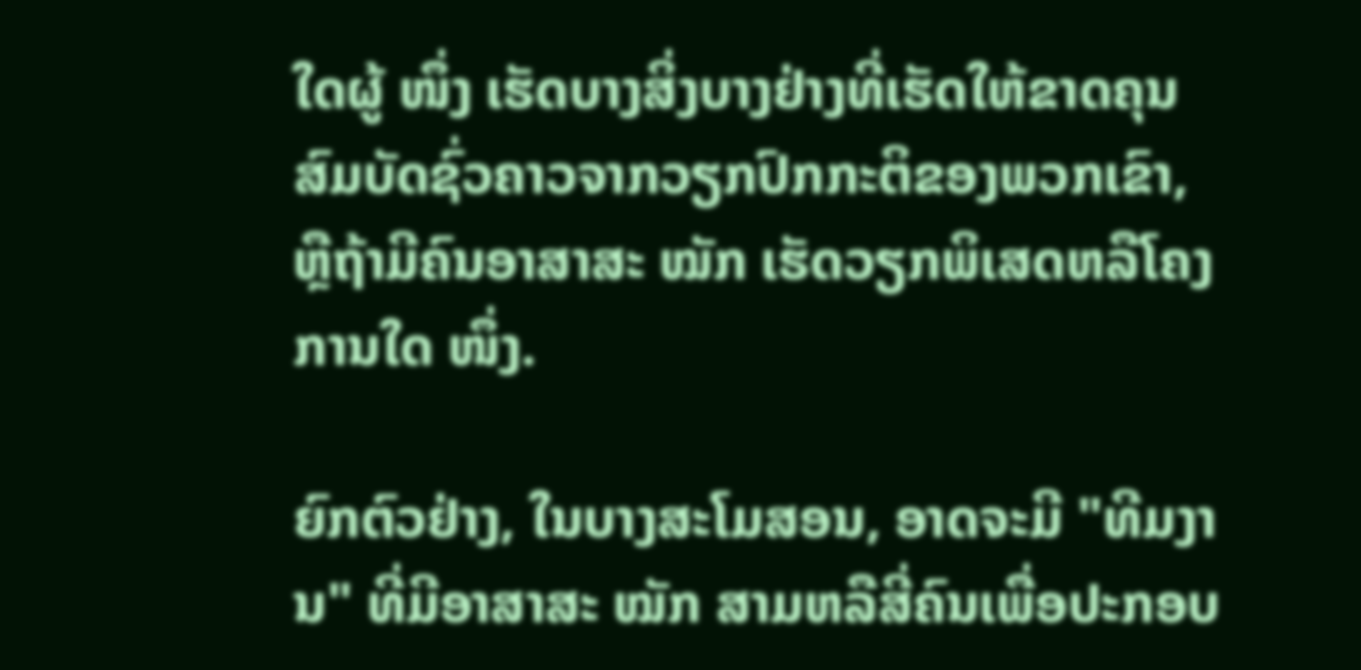ໃດຜູ້ ໜຶ່ງ ເຮັດບາງສິ່ງບາງຢ່າງທີ່ເຮັດໃຫ້ຂາດຄຸນສົມບັດຊົ່ວຄາວຈາກວຽກປົກກະຕິຂອງພວກເຂົາ, ຫຼືຖ້າມີຄົນອາສາສະ ໝັກ ເຮັດວຽກພິເສດຫລືໂຄງການໃດ ໜຶ່ງ.

ຍົກຕົວຢ່າງ, ໃນບາງສະໂມສອນ, ອາດຈະມີ "ທີມງານ" ທີ່ມີອາສາສະ ໝັກ ສາມຫລືສີ່ຄົນເພື່ອປະກອບ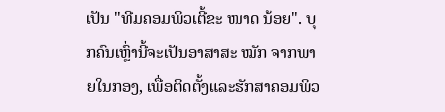ເປັນ "ທີມຄອມພິວເຕີ້ຂະ ໜາດ ນ້ອຍ". ບຸກຄົນເຫຼົ່ານີ້ຈະເປັນອາສາສະ ໝັກ ຈາກພາຍໃນກອງ, ເພື່ອຕິດຕັ້ງແລະຮັກສາຄອມພິວ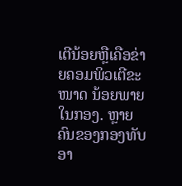ເຕີນ້ອຍຫຼືເຄືອຂ່າຍຄອມພິວເຕີຂະ ໜາດ ນ້ອຍພາຍໃນກອງ. ຫຼາຍຄົນຂອງກອງທັບອາ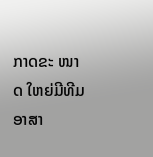ກາດຂະ ໜາດ ໃຫຍ່ມີທີມອາສາ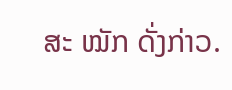ສະ ໝັກ ດັ່ງກ່າວ.